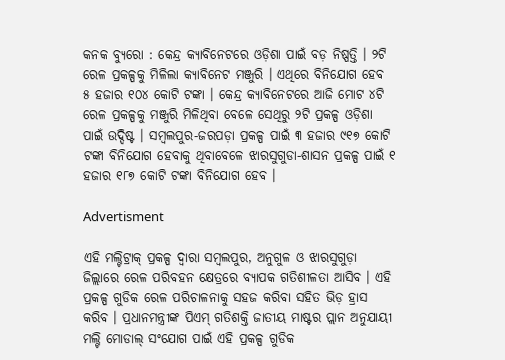କନକ ବ୍ୟୁରୋ : କେନ୍ଦ୍ର କ୍ୟାବିନେଟରେ ଓଡ଼ିଶା ପାଇଁ ବଡ଼ ନିଷ୍ପତ୍ତି । ୨ଟି ରେଳ ପ୍ରକଳ୍ପକୁ ମିଳିଲା କ୍ୟାବିନେଟ ମଞ୍ଜୁରି । ଏଥିରେ ବିନିଯୋଗ ହେବ ୫ ହଜାର ୧୦୪ କୋଟି ଟଙ୍କା । କେନ୍ଦ୍ର କ୍ୟାବିନେଟରେ ଆଜି ମୋଟ ୪ଟି ରେଳ ପ୍ରକଳ୍ପକୁ ମଞ୍ଜୁରି ମିଳିଥିବା ବେଳେ ସେଥିରୁ ୨ଟି ପ୍ରକଳ୍ପ ଓଡ଼ିଶା ପାଇଁ ଉଦ୍ଦିଷ୍ଟ । ସମ୍ବଲପୁର-ଜରପଡ଼ା ପ୍ରକଳ୍ପ ପାଇଁ ୩ ହଜାର ୯୧୭ କୋଟି ଟଙ୍କା ବିନିଯୋଗ ହେବାକୁ ଥିବାବେଳେ ଝାରସୁଗୁଡା-ଶାସନ ପ୍ରକଳ୍ପ ପାଇଁ ୧ ହଜାର ୧୮୭ କୋଟି ଟଙ୍କା ବିନିଯୋଗ ହେବ ।

Advertisment

ଏହି ମଲ୍ଟିଟ୍ରାକ୍ ପ୍ରକଳ୍ପ ଦ୍ୱାରା ସମ୍ବଲପୁର, ଅନୁଗୁଳ ଓ ଝାରସୁଗୁଡ଼ା ଜିଲ୍ଲାରେ ରେଳ ପରିବହନ କ୍ଷେତ୍ରରେ ବ୍ୟାପକ ଗତିଶୀଳତା ଆସିବ । ଏହି ପ୍ରକଳ୍ପ ଗୁଡିକ ରେଳ ପରିଚାଳନାକୁ ସହଜ କରିବା ସହିତ ଭିଡ଼ ହ୍ରାସ କରିବ । ପ୍ରଧାନମନ୍ତ୍ରୀଙ୍କ ପିଏମ୍ ଗତିଶକ୍ତି ଜାତୀୟ ମାଷ୍ଟର ପ୍ଲାନ ଅନୁଯାୟୀ ମଲ୍ଟି ମୋଡାଲ୍ ସଂଯୋଗ ପାଇଁ ଏହି ପ୍ରକଳ୍ପ ଗୁଡିକ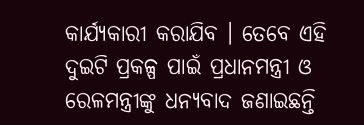କାର୍ଯ୍ୟକାରୀ କରାଯିବ । ତେବେ ଏହି ଦୁଇଟି ପ୍ରକଳ୍ପ ପାଇଁ ପ୍ରଧାନମନ୍ତ୍ରୀ ଓ ରେଳମନ୍ତ୍ରୀଙ୍କୁ ଧନ୍ୟବାଦ ଜଣାଇଛନ୍ତି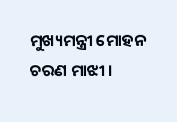ମୁଖ୍ୟମନ୍ତ୍ରୀ ମୋହନ ଚରଣ ମାଝୀ ।